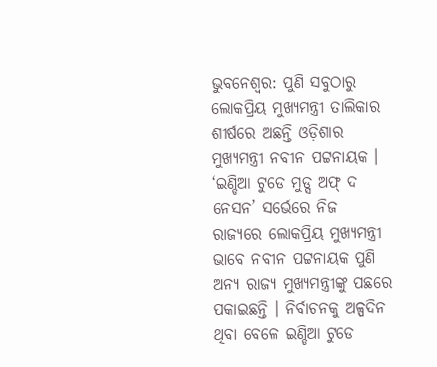ଭୁବନେଶ୍ବର: ପୁଣି ସବୁଠାରୁ ଲୋକପ୍ରିୟ ମୁଖ୍ୟମନ୍ତ୍ରୀ ତାଲିକାର ଶୀର୍ଷରେ ଅଛନ୍ତି ଓଡ଼ିଶାର ମୁଖ୍ୟମନ୍ତ୍ରୀ ନବୀନ ପଟ୍ଟନାୟକ । ‘ଇଣ୍ଡିଆ ଟୁଡେ ମୁଡ୍ସ ଅଫ୍ ଦ ନେସନ’ ସର୍ଭେରେ ନିଜ ରାଜ୍ୟରେ ଲୋକପ୍ରିୟ ମୁଖ୍ୟମନ୍ତ୍ରୀ ଭାବେ ନବୀନ ପଟ୍ଟନାୟକ ପୁଣି ଅନ୍ୟ ରାଜ୍ୟ ମୁଖ୍ୟମନ୍ତ୍ରୀଙ୍କୁ ପଛରେ ପକାଇଛନ୍ତି । ନିର୍ବାଚନକୁ ଅଳ୍ପଦିନ ଥିବା ବେଳେ ଇଣ୍ଡିଆ ଟୁଡେ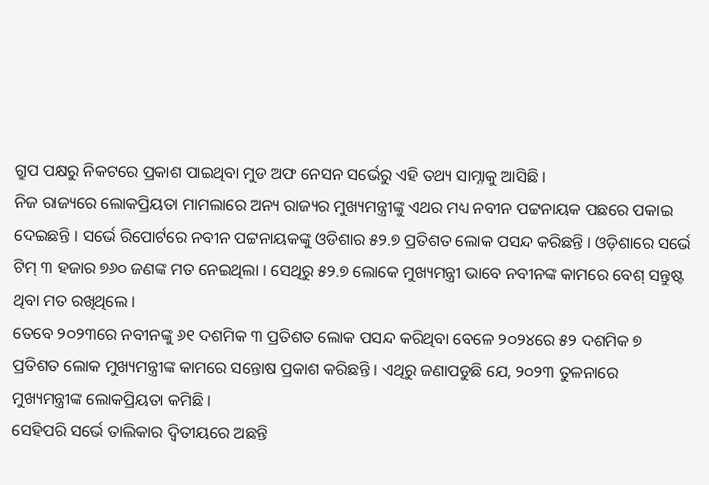ଗ୍ରୁପ ପକ୍ଷରୁ ନିକଟରେ ପ୍ରକାଶ ପାଇଥିବା ମୁଡ ଅଫ ନେସନ ସର୍ଭେରୁ ଏହି ତଥ୍ୟ ସାମ୍ନାକୁ ଆସିଛି ।
ନିଜ ରାଜ୍ୟରେ ଲୋକପ୍ରିୟତା ମାମଲାରେ ଅନ୍ୟ ରାଜ୍ୟର ମୁଖ୍ୟମନ୍ତ୍ରୀଙ୍କୁ ଏଥର ମଧ୍ୟ ନବୀନ ପଟ୍ଟନାୟକ ପଛରେ ପକାଇ ଦେଇଛନ୍ତି । ସର୍ଭେ ରିପୋର୍ଟରେ ନବୀନ ପଟ୍ଟନାୟକଙ୍କୁ ଓଡିଶାର ୫୨.୭ ପ୍ରତିଶତ ଲୋକ ପସନ୍ଦ କରିଛନ୍ତି । ଓଡ଼ିଶାରେ ସର୍ଭେ ଟିମ୍ ୩ ହଜାର ୭୬୦ ଜଣଙ୍କ ମତ ନେଇଥିଲା । ସେଥିରୁ ୫୨.୭ ଲୋକେ ମୁଖ୍ୟମନ୍ତ୍ରୀ ଭାବେ ନବୀନଙ୍କ କାମରେ ବେଶ୍ ସନ୍ତୁଷ୍ଟ ଥିବା ମତ ରଖିଥିଲେ ।
ତେବେ ୨୦୨୩ରେ ନବୀନଙ୍କୁ ୬୧ ଦଶମିକ ୩ ପ୍ରତିଶତ ଲୋକ ପସନ୍ଦ କରିଥିବା ବେଳେ ୨୦୨୪ରେ ୫୨ ଦଶମିକ ୭ ପ୍ରତିଶତ ଲୋକ ମୁଖ୍ୟମନ୍ତ୍ରୀଙ୍କ କାମରେ ସନ୍ତୋଷ ପ୍ରକାଶ କରିଛନ୍ତି । ଏଥିରୁ ଜଣାପଡୁଛି ଯେ, ୨୦୨୩ ତୁଳନାରେ ମୁଖ୍ୟମନ୍ତ୍ରୀଙ୍କ ଲୋକପ୍ରିୟତା କମିଛି ।
ସେହିପରି ସର୍ଭେ ତାଲିକାର ଦ୍ୱିତୀୟରେ ଅଛନ୍ତି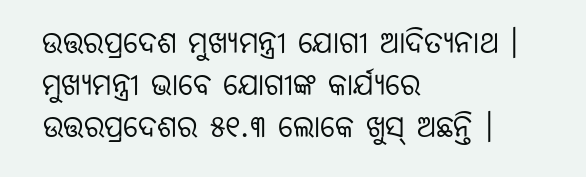ଉତ୍ତରପ୍ରଦେଶ ମୁଖ୍ୟମନ୍ତ୍ରୀ ଯୋଗୀ ଆଦିତ୍ୟନାଥ । ମୁଖ୍ୟମନ୍ତ୍ରୀ ଭାବେ ଯୋଗୀଙ୍କ କାର୍ଯ୍ୟରେ ଉତ୍ତରପ୍ରଦେଶର ୫୧.୩ ଲୋକେ ଖୁସ୍ ଅଛନ୍ତି ।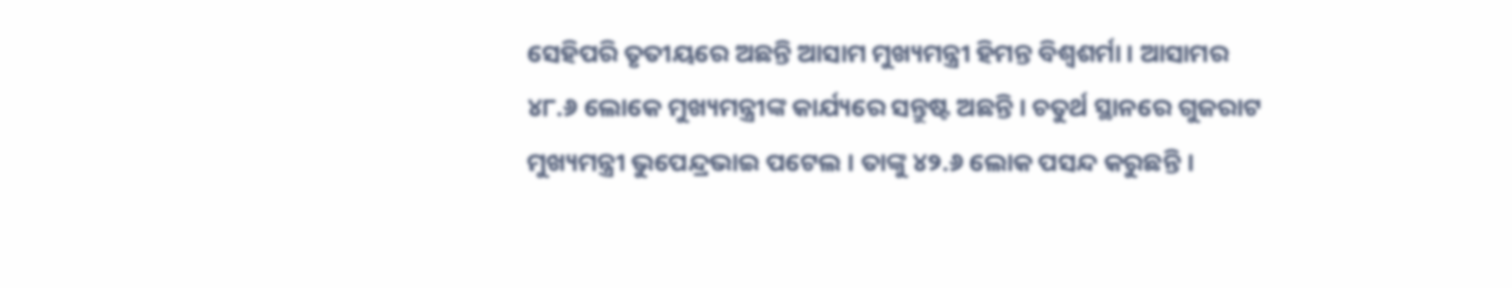ସେହିପରି ତୃତୀୟରେ ଅଛନ୍ତି ଆସାମ ମୁଖ୍ୟମନ୍ତ୍ରୀ ହିମନ୍ତ ବିଶ୍ୱଶର୍ମା । ଆସାମର ୪୮.୬ ଲୋକେ ମୁଖ୍ୟମନ୍ତ୍ରୀଙ୍କ କାର୍ଯ୍ୟରେ ସନ୍ତୁଷ୍ଟ ଅଛନ୍ତି । ଚତୁର୍ଥ ସ୍ଥାନରେ ଗୁଜରାଟ ମୁଖ୍ୟମନ୍ତ୍ରୀ ଭୁପେନ୍ଦ୍ରଭାଇ ପଟେଲ । ତାଙ୍କୁ ୪୨.୬ ଲୋକ ପସନ୍ଦ କରୁଛନ୍ତି ।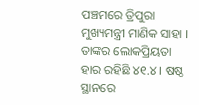ପଞ୍ଚମରେ ତ୍ରିପୁରା ମୁଖ୍ୟମନ୍ତ୍ରୀ ମାଣିକ ସାହା । ତାଙ୍କର ଲୋକପ୍ରିୟତା ହାର ରହିଛି ୪୧.୪ । ଷଷ୍ଠ ସ୍ଥାନରେ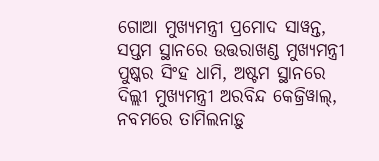ଗୋଆ ମୁଖ୍ୟମନ୍ତ୍ରୀ ପ୍ରମୋଦ ସାୱନ୍ତ, ସପ୍ତମ ସ୍ଥାନରେ ଉତ୍ତରାଖଣ୍ଡ ମୁଖ୍ୟମନ୍ତ୍ରୀ ପୁଷ୍କର ସିଂହ ଧାମି, ଅଷ୍ଟମ ସ୍ଥାନରେ ଦିଲ୍ଲୀ ମୁଖ୍ୟମନ୍ତ୍ରୀ ଅରବିନ୍ଦ କେଜ୍ରିୱାଲ୍, ନବମରେ ତାମିଲନାଡ଼ୁ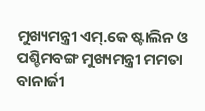ମୁଖ୍ୟମନ୍ତ୍ରୀ ଏମ୍.କେ ଷ୍ଟାଲିନ ଓ ପଶ୍ଚିମବଙ୍ଗ ମୁଖ୍ୟମନ୍ତ୍ରୀ ମମତା ବାନାର୍ଜୀ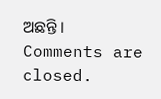ଅଛନ୍ତି ।
Comments are closed.